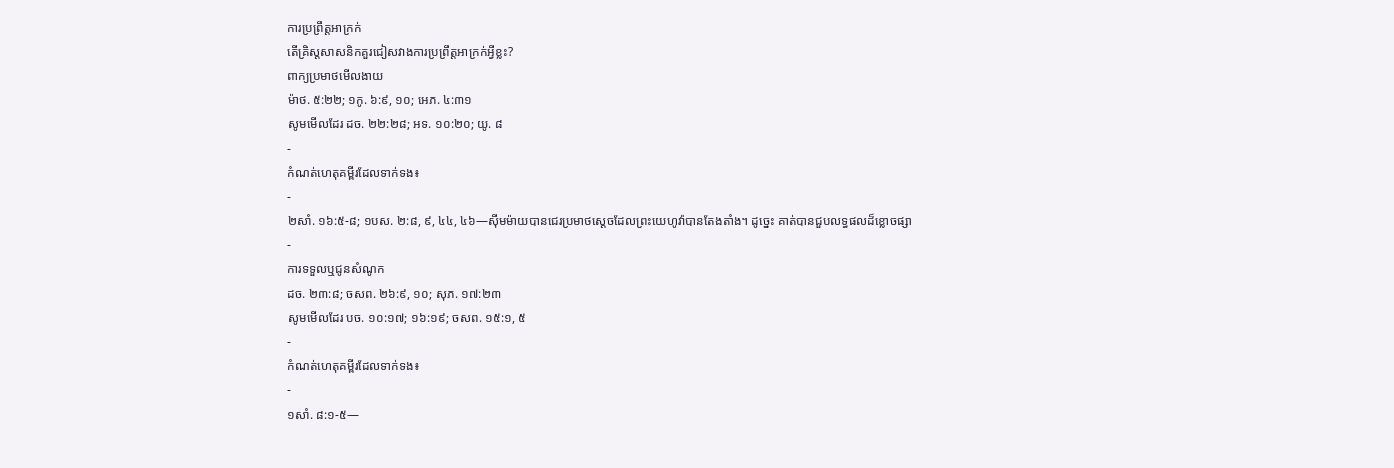ការប្រព្រឹត្តអាក្រក់
តើគ្រិស្តសាសនិកគួរជៀសវាងការប្រព្រឹត្តអាក្រក់អ្វីខ្លះ?
ពាក្យប្រមាថមើលងាយ
ម៉ាថ. ៥:២២; ១កូ. ៦:៩, ១០; អេភ. ៤:៣១
សូមមើលដែរ ដច. ២២:២៨; អទ. ១០:២០; យូ. ៨
-
កំណត់ហេតុគម្ពីរដែលទាក់ទង៖
-
២សាំ. ១៦:៥-៨; ១បស. ២:៨, ៩, ៤៤, ៤៦—ស៊ីមម៉ាយបានជេរប្រមាថស្ដេចដែលព្រះយេហូវ៉ាបានតែងតាំង។ ដូច្នេះ គាត់បានជួបលទ្ធផលដ៏ខ្លោចផ្សា
-
ការទទួលឬជូនសំណូក
ដច. ២៣:៨; ចសព. ២៦:៩, ១០; សុភ. ១៧:២៣
សូមមើលដែរ បច. ១០:១៧; ១៦:១៩; ចសព. ១៥:១, ៥
-
កំណត់ហេតុគម្ពីរដែលទាក់ទង៖
-
១សាំ. ៨:១-៥—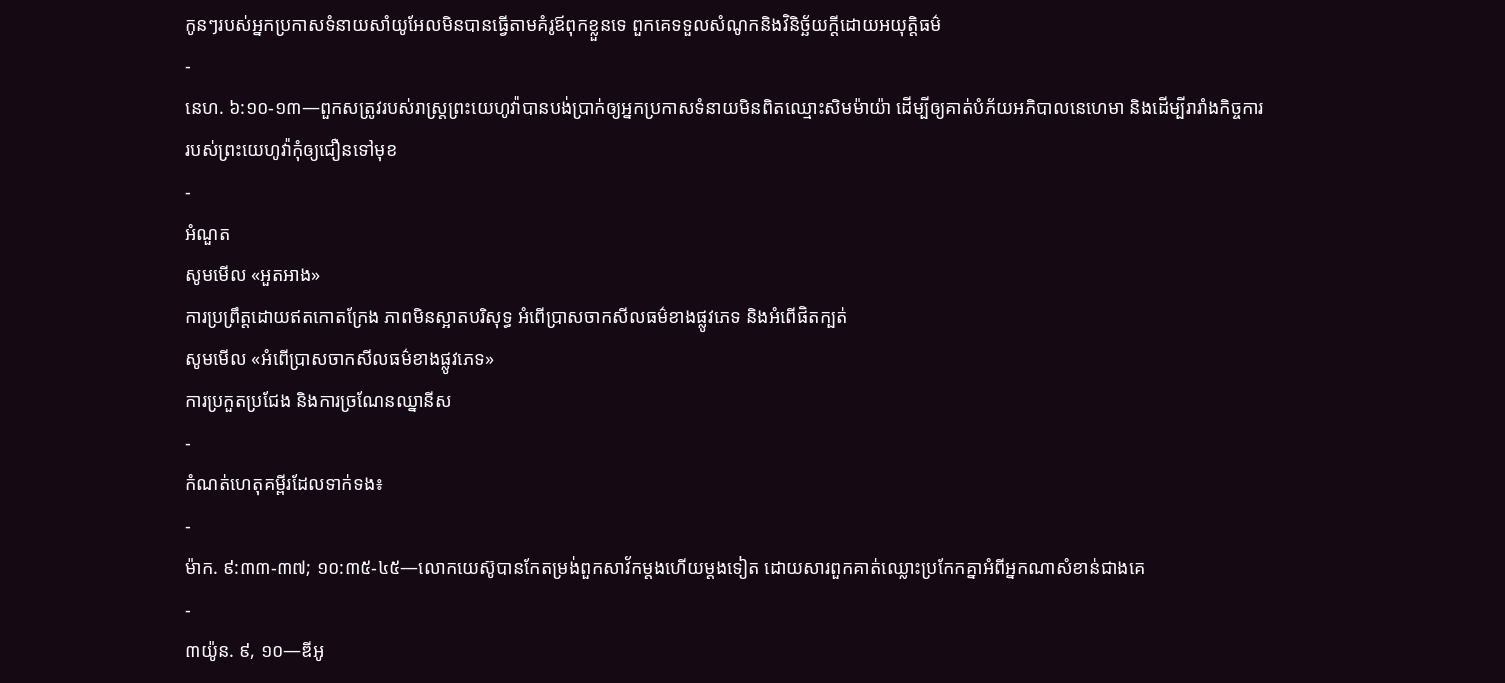កូនៗរបស់អ្នកប្រកាសទំនាយសាំយូអែលមិនបានធ្វើតាមគំរូឪពុកខ្លួនទេ ពួកគេទទួលសំណូកនិងវិនិច្ឆ័យក្ដីដោយអយុត្តិធម៌
-
នេហ. ៦:១០-១៣—ពួកសត្រូវរបស់រាស្ត្រព្រះយេហូវ៉ាបានបង់ប្រាក់ឲ្យអ្នកប្រកាសទំនាយមិនពិតឈ្មោះសិមម៉ាយ៉ា ដើម្បីឲ្យគាត់បំភ័យអភិបាលនេហេមា និងដើម្បីរារាំងកិច្ចការរបស់ព្រះយេហូវ៉ាកុំឲ្យជឿនទៅមុខ
-
អំណួត
សូមមើល «អួតអាង»
ការប្រព្រឹត្តដោយឥតកោតក្រែង ភាពមិនស្អាតបរិសុទ្ធ អំពើប្រាសចាកសីលធម៌ខាងផ្លូវភេទ និងអំពើផិតក្បត់
សូមមើល «អំពើប្រាសចាកសីលធម៌ខាងផ្លូវភេទ»
ការប្រកួតប្រជែង និងការច្រណែនឈ្នានីស
-
កំណត់ហេតុគម្ពីរដែលទាក់ទង៖
-
ម៉ាក. ៩:៣៣-៣៧; ១០:៣៥-៤៥—លោកយេស៊ូបានកែតម្រង់ពួកសាវ័កម្ដងហើយម្ដងទៀត ដោយសារពួកគាត់ឈ្លោះប្រកែកគ្នាអំពីអ្នកណាសំខាន់ជាងគេ
-
៣យ៉ូន. ៩, ១០—ឌីអូ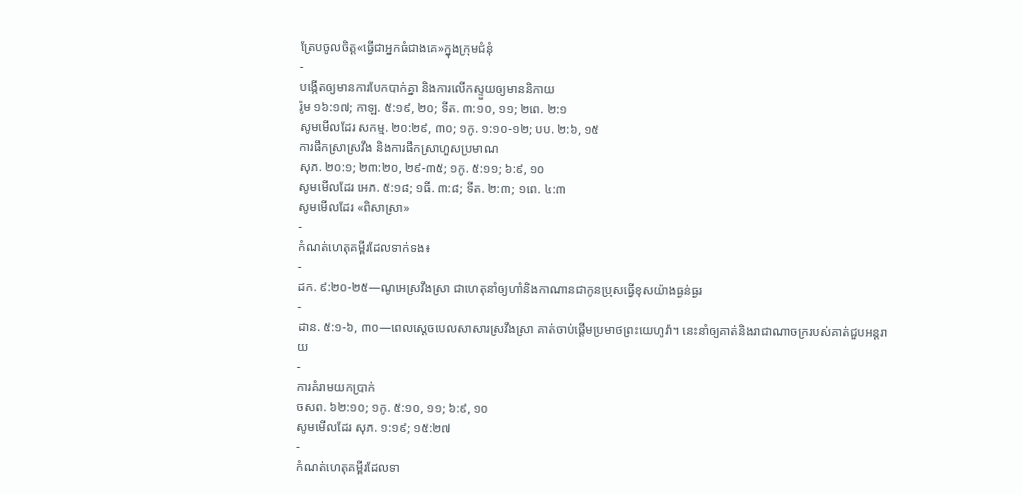ត្រែបចូលចិត្ត«ធ្វើជាអ្នកធំជាងគេ»ក្នុងក្រុមជំនុំ
-
បង្កើតឲ្យមានការបែកបាក់គ្នា និងការលើកស្ទួយឲ្យមាននិកាយ
រ៉ូម ១៦:១៧; កាឡ. ៥:១៩, ២០; ទីត. ៣:១០, ១១; ២ពេ. ២:១
សូមមើលដែរ សកម្ម. ២០:២៩, ៣០; ១កូ. ១:១០-១២; បប. ២:៦, ១៥
ការផឹកស្រាស្រវឹង និងការផឹកស្រាហួសប្រមាណ
សុភ. ២០:១; ២៣:២០, ២៩-៣៥; ១កូ. ៥:១១; ៦:៩, ១០
សូមមើលដែរ អេភ. ៥:១៨; ១ធី. ៣:៨; ទីត. ២:៣; ១ពេ. ៤:៣
សូមមើលដែរ «ពិសាស្រា»
-
កំណត់ហេតុគម្ពីរដែលទាក់ទង៖
-
ដក. ៩:២០-២៥—ណូអេស្រវឹងស្រា ជាហេតុនាំឲ្យហាំនិងកាណានជាកូនប្រុសធ្វើខុសយ៉ាងធ្ងន់ធ្ងរ
-
ដាន. ៥:១-៦, ៣០—ពេលស្ដេចបេលសាសារស្រវឹងស្រា គាត់ចាប់ផ្ដើមប្រមាថព្រះយេហូវ៉ា។ នេះនាំឲ្យគាត់និងរាជាណាចក្ររបស់គាត់ជួបអន្តរាយ
-
ការគំរាមយកប្រាក់
ចសព. ៦២:១០; ១កូ. ៥:១០, ១១; ៦:៩, ១០
សូមមើលដែរ សុភ. ១:១៩; ១៥:២៧
-
កំណត់ហេតុគម្ពីរដែលទា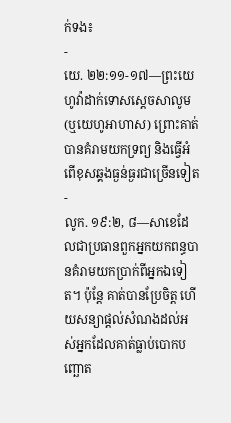ក់ទង៖
-
យេ. ២២:១១-១៧—ព្រះយេហូវ៉ាដាក់ទោសស្ដេចសាលូម (ឬយេហូអាហាស) ព្រោះគាត់បានគំរាមយកទ្រព្យ និងធ្វើអំពើខុសឆ្គងធ្ងន់ធ្ងរជាច្រើនទៀត
-
លូក. ១៩:២, ៨—សាខេដែលជាប្រធានពួកអ្នកយកពន្ធបានគំរាមយកប្រាក់ពីអ្នកឯទៀត។ ប៉ុន្តែ គាត់បានប្រែចិត្ត ហើយសន្យាផ្ដល់សំណងដល់អស់អ្នកដែលគាត់ធ្លាប់បោកបញ្ឆោត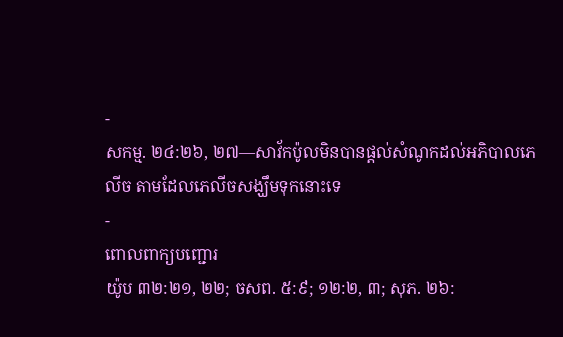-
សកម្ម. ២៤:២៦, ២៧—សាវ័កប៉ូលមិនបានផ្ដល់សំណូកដល់អភិបាលភេលីច តាមដែលភេលីចសង្ឃឹមទុកនោះទេ
-
ពោលពាក្យបញ្ជោរ
យ៉ូប ៣២:២១, ២២; ចសព. ៥:៩; ១២:២, ៣; សុភ. ២៦: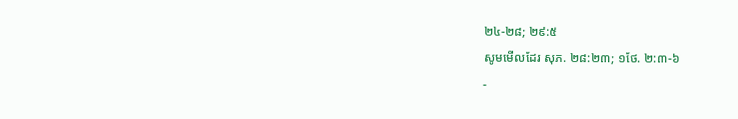២៤-២៨; ២៩:៥
សូមមើលដែរ សុភ. ២៨:២៣; ១ថែ. ២:៣-៦
-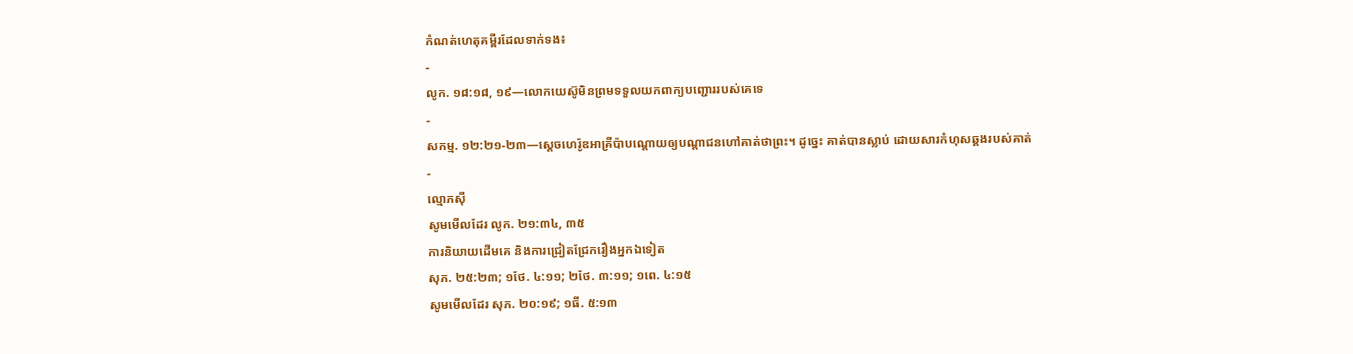កំណត់ហេតុគម្ពីរដែលទាក់ទង៖
-
លូក. ១៨:១៨, ១៩—លោកយេស៊ូមិនព្រមទទួលយកពាក្យបញ្ជោររបស់គេទេ
-
សកម្ម. ១២:២១-២៣—ស្ដេចហេរ៉ូឌអាគ្រីប៉ាបណ្ដោយឲ្យបណ្ដាជនហៅគាត់ថាព្រះ។ ដូច្នេះ គាត់បានស្លាប់ ដោយសារកំហុសឆ្គងរបស់គាត់
-
ល្មោភស៊ី
សូមមើលដែរ លូក. ២១:៣៤, ៣៥
ការនិយាយដើមគេ និងការជ្រៀតជ្រែករឿងអ្នកឯទៀត
សុភ. ២៥:២៣; ១ថែ. ៤:១១; ២ថែ. ៣:១១; ១ពេ. ៤:១៥
សូមមើលដែរ សុភ. ២០:១៩; ១ធី. ៥:១៣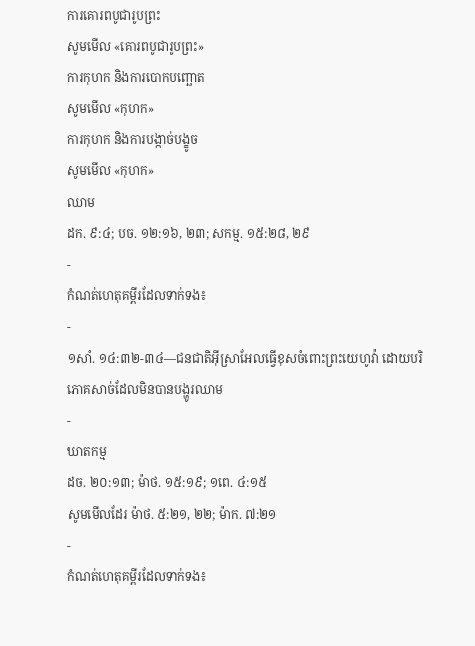ការគោរពបូជារូបព្រះ
សូមមើល «គោរពបូជារូបព្រះ»
ការកុហក និងការបោកបញ្ឆោត
សូមមើល «កុហក»
ការកុហក និងការបង្កាច់បង្ខូច
សូមមើល «កុហក»
ឈាម
ដក. ៩:៤; បច. ១២:១៦, ២៣; សកម្ម. ១៥:២៨, ២៩
-
កំណត់ហេតុគម្ពីរដែលទាក់ទង៖
-
១សាំ. ១៤:៣២-៣៤—ជនជាតិអ៊ីស្រាអែលធ្វើខុសចំពោះព្រះយេហូវ៉ា ដោយបរិភោគសាច់ដែលមិនបានបង្ហូរឈាម
-
ឃាតកម្ម
ដច. ២០:១៣; ម៉ាថ. ១៥:១៩; ១ពេ. ៤:១៥
សូមមើលដែរ ម៉ាថ. ៥:២១, ២២; ម៉ាក. ៧:២១
-
កំណត់ហេតុគម្ពីរដែលទាក់ទង៖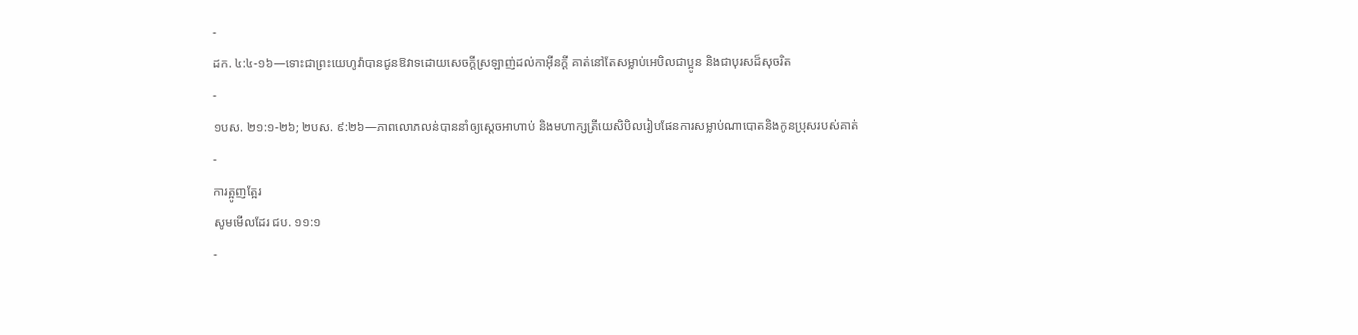-
ដក. ៤:៤-១៦—ទោះជាព្រះយេហូវ៉ាបានជូនឱវាទដោយសេចក្ដីស្រឡាញ់ដល់កាអ៊ីនក្ដី គាត់នៅតែសម្លាប់អេបិលជាប្អូន និងជាបុរសដ៏សុចរិត
-
១បស. ២១:១-២៦; ២បស. ៩:២៦—ភាពលោភលន់បាននាំឲ្យស្ដេចអាហាប់ និងមហាក្សត្រីយេសិបិលរៀបផែនការសម្លាប់ណាបោតនិងកូនប្រុសរបស់គាត់
-
ការត្អូញត្អែរ
សូមមើលដែរ ជប. ១១:១
-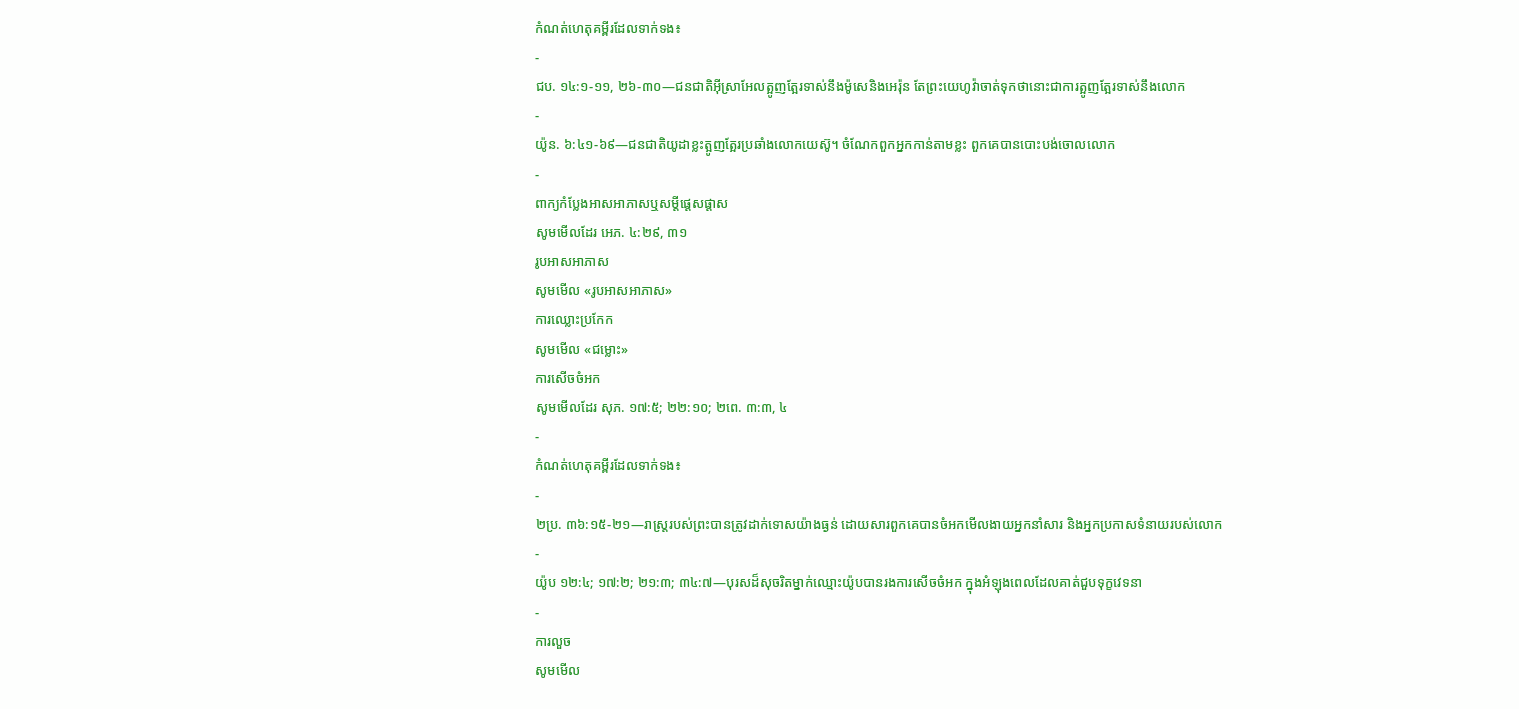កំណត់ហេតុគម្ពីរដែលទាក់ទង៖
-
ជប. ១៤:១-១១, ២៦-៣០—ជនជាតិអ៊ីស្រាអែលត្អូញត្អែរទាស់នឹងម៉ូសេនិងអេរ៉ុន តែព្រះយេហូវ៉ាចាត់ទុកថានោះជាការត្អូញត្អែរទាស់នឹងលោក
-
យ៉ូន. ៦:៤១-៦៩—ជនជាតិយូដាខ្លះត្អូញត្អែរប្រឆាំងលោកយេស៊ូ។ ចំណែកពួកអ្នកកាន់តាមខ្លះ ពួកគេបានបោះបង់ចោលលោក
-
ពាក្យកំប្លែងអាសអាភាសឬសម្ដីផ្ដេសផ្ដាស
សូមមើលដែរ អេភ. ៤:២៩, ៣១
រូបអាសអាភាស
សូមមើល «រូបអាសអាភាស»
ការឈ្លោះប្រកែក
សូមមើល «ជម្លោះ»
ការសើចចំអក
សូមមើលដែរ សុភ. ១៧:៥; ២២:១០; ២ពេ. ៣:៣, ៤
-
កំណត់ហេតុគម្ពីរដែលទាក់ទង៖
-
២ប្រ. ៣៦:១៥-២១—រាស្ត្ររបស់ព្រះបានត្រូវដាក់ទោសយ៉ាងធ្ងន់ ដោយសារពួកគេបានចំអកមើលងាយអ្នកនាំសារ និងអ្នកប្រកាសទំនាយរបស់លោក
-
យ៉ូប ១២:៤; ១៧:២; ២១:៣; ៣៤:៧—បុរសដ៏សុចរិតម្នាក់ឈ្មោះយ៉ូបបានរងការសើចចំអក ក្នុងអំឡុងពេលដែលគាត់ជួបទុក្ខវេទនា
-
ការលួច
សូមមើល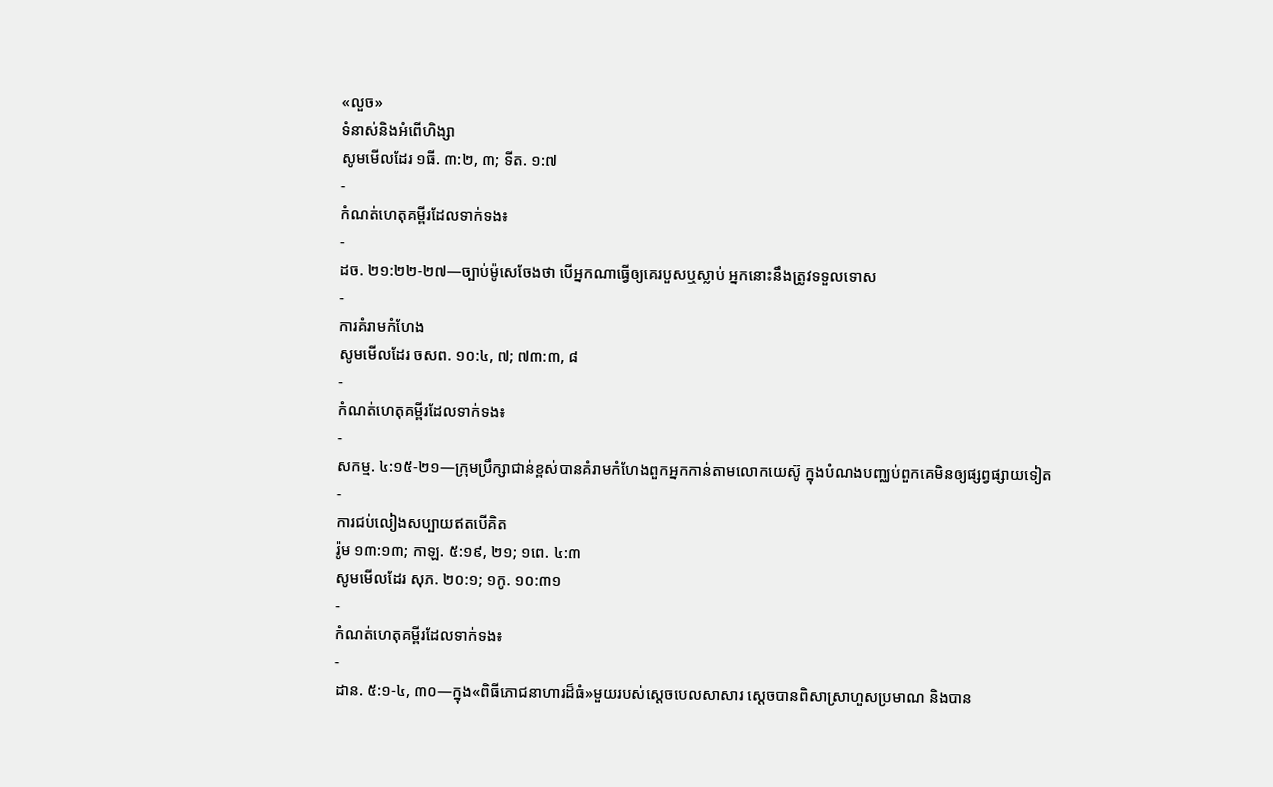«លួច»
ទំនាស់និងអំពើហិង្សា
សូមមើលដែរ ១ធី. ៣:២, ៣; ទីត. ១:៧
-
កំណត់ហេតុគម្ពីរដែលទាក់ទង៖
-
ដច. ២១:២២-២៧—ច្បាប់ម៉ូសេចែងថា បើអ្នកណាធ្វើឲ្យគេរបួសឬស្លាប់ អ្នកនោះនឹងត្រូវទទួលទោស
-
ការគំរាមកំហែង
សូមមើលដែរ ចសព. ១០:៤, ៧; ៧៣:៣, ៨
-
កំណត់ហេតុគម្ពីរដែលទាក់ទង៖
-
សកម្ម. ៤:១៥-២១—ក្រុមប្រឹក្សាជាន់ខ្ពស់បានគំរាមកំហែងពួកអ្នកកាន់តាមលោកយេស៊ូ ក្នុងបំណងបញ្ឈប់ពួកគេមិនឲ្យផ្សព្វផ្សាយទៀត
-
ការជប់លៀងសប្បាយឥតបើគិត
រ៉ូម ១៣:១៣; កាឡ. ៥:១៩, ២១; ១ពេ. ៤:៣
សូមមើលដែរ សុភ. ២០:១; ១កូ. ១០:៣១
-
កំណត់ហេតុគម្ពីរដែលទាក់ទង៖
-
ដាន. ៥:១-៤, ៣០—ក្នុង«ពិធីភោជនាហារដ៏ធំ»មួយរបស់ស្ដេចបេលសាសារ ស្ដេចបានពិសាស្រាហួសប្រមាណ និងបាន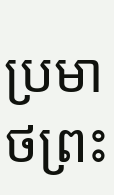ប្រមាថព្រះ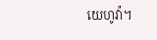យេហូវ៉ា។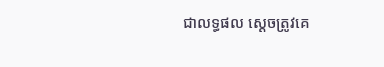ជាលទ្ធផល ស្ដេចត្រូវគេ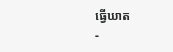ធ្វើឃាត
-